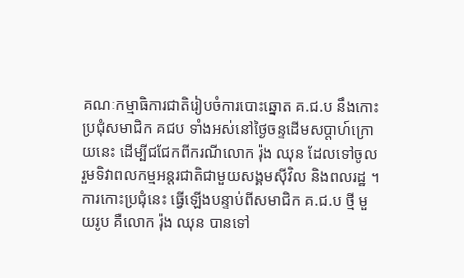គណៈកម្មាធិការជាតិរៀបចំការបោះឆ្នោត គ.ជ.ប នឹងកោះប្រជុំសមាជិក គជប ទាំងអស់នៅថ្ងៃចន្ទដើមសប្តាហ៍ក្រោយនេះ ដើម្បីជជែកពីករណីលោក រ៉ុង ឈុន ដែលទៅចូលរួមទិវាពលកម្មអន្តរជាតិជាមួយសង្គមស៊ីវិល និងពលរដ្ឋ ។
ការកោះប្រជុំនេះ ធ្វើឡើងបន្ទាប់ពីសមាជិក គ.ជ.ប ថ្មី មួយរូប គឺលោក រ៉ុង ឈុន បានទៅ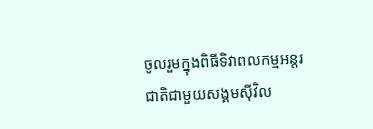ចូលរួមក្នុងពិធីទិវាពលកម្មអន្តរជាតិជាមួយសង្គមស៊ីវិល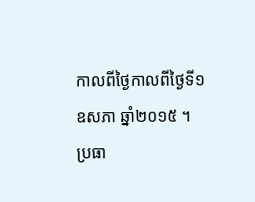កាលពីថ្ងៃកាលពីថ្ងៃទី១ឧសភា ឆ្នាំ២០១៥ ។
ប្រធា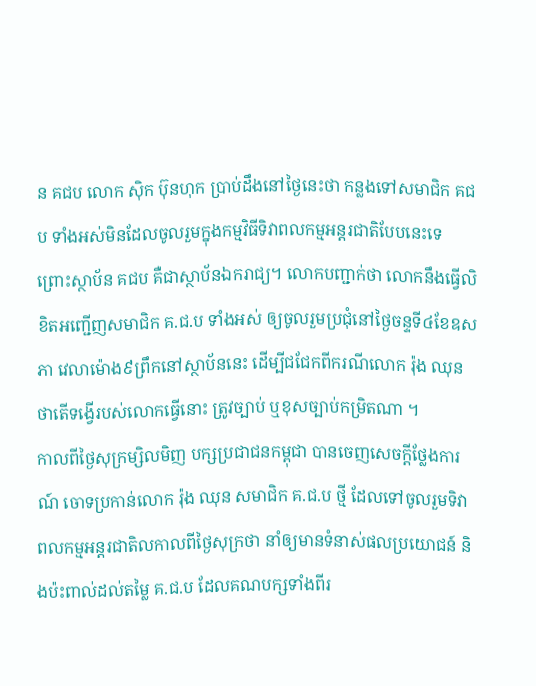ន គជប លោក ស៊ិក ប៊ុនហុក ប្រាប់ដឹងនៅថ្ងៃនេះថា កន្លងទៅសមាជិក គជប ទាំងអស់មិនដែលចូលរួមក្នុងកម្មវិធីទិវាពលកម្មអន្តរជាតិបែបនេះទេ ព្រោះស្ថាប័ន គជប គឺជាស្ថាប័នឯករាជ្យ។ លោកបញ្ជាក់ថា លោកនឹងធ្វើលិខិតអញ្ជើញសមាជិក គ.ជ.ប ទាំងអស់ ឲ្យចូលរួមប្រជុំនៅថ្ងៃចន្ទទី៤ខែឧសភា វេលាម៉ោង៩ព្រឹកនៅស្ថាប័ននេះ ដើម្បីជជែកពីករណីលោក រ៉ុង ឈុន ថាតើទង្វើរបស់លោកធ្វើនោះ ត្រូវច្បាប់ ឬខុសច្បាប់កម្រិតណា ។
កាលពីថ្ងៃសុក្រម្សិលមិញ បក្សប្រជាជនកម្ពុជា បានចេញសេចក្តីថ្លែងការណ៍ ចោទប្រកាន់លោក រ៉ុង ឈុន សមាជិក គ.ជ.ប ថ្មី ដែលទៅចូលរួមទិវាពលកម្មអន្តរជាតិលកាលពីថ្ងៃសុក្រថា នាំឲ្យមានទំនាស់ផលប្រយោជន៍ និងប៉ះពាល់ដល់តម្លៃ គ.ជ.ប ដែលគណបក្សទាំងពីរ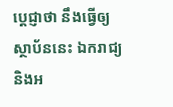ប្តេជ្ញាថា នឹងធ្វើឲ្យស្ថាប័ននេះ ឯករាជ្យ និងអ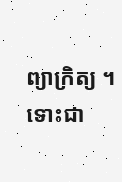ព្យាក្រិត្យ ។
ទោះជា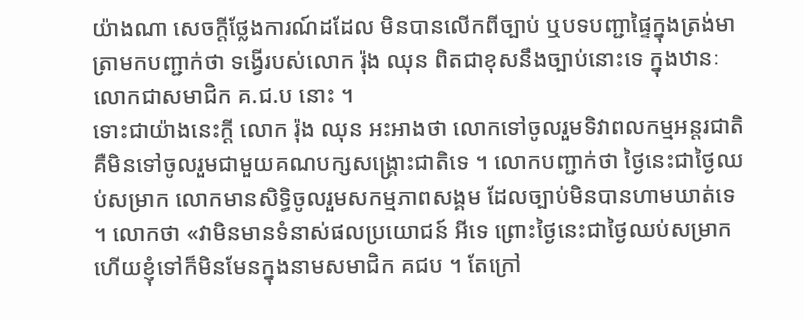យ៉ាងណា សេចក្តីថ្លែងការណ៍ដដែល មិនបានលើកពីច្បាប់ ឬបទបញ្ជាផ្ទៃក្នុងត្រង់មាត្រាមកបញ្ជាក់ថា ទង្វើរបស់លោក រ៉ុង ឈុន ពិតជាខុសនឹងច្បាប់នោះទេ ក្នុងឋានៈលោកជាសមាជិក គ.ជ.ប នោះ ។
ទោះជាយ៉ាងនេះក្តី លោក រ៉ុង ឈុន អះអាងថា លោកទៅចូលរួមទិវាពលកម្មអន្តរជាតិ គឺមិនទៅចូលរួមជាមួយគណបក្សសង្គ្រោះជាតិទេ ។ លោកបញ្ជាក់ថា ថ្ងៃនេះជាថ្ងៃឈប់សម្រាក លោកមានសិទ្ធិចូលរួមសកម្មភាពសង្គម ដែលច្បាប់មិនបានហាមឃាត់ទេ ។ លោកថា «វាមិនមានទំនាស់ផលប្រយោជន៍ អីទេ ព្រោះថ្ងៃនេះជាថ្ងៃឈប់សម្រាក ហើយខ្ញុំទៅក៏មិនមែនក្នុងនាមសមាជិក គជប ។ តែក្រៅ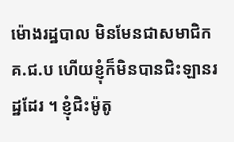ម៉ោងរដ្ឋបាល មិនមែនជាសមាជិក គ.ជ.ប ហើយខ្ញុំក៏មិនបានជិះឡានរដ្ឋដែរ ។ ខ្ញុំជិះម៉ូតូ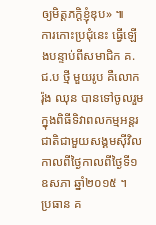ឲ្យមិត្តភក្តិខ្ញុំឌុប» ៕
ការកោះប្រជុំនេះ ធ្វើឡើងបន្ទាប់ពីសមាជិក គ.ជ.ប ថ្មី មួយរូប គឺលោក រ៉ុង ឈុន បានទៅចូលរួមក្នុងពិធីទិវាពលកម្មអន្តរជាតិជាមួយសង្គមស៊ីវិលកាលពីថ្ងៃកាលពីថ្ងៃទី១ឧសភា ឆ្នាំ២០១៥ ។
ប្រធាន គ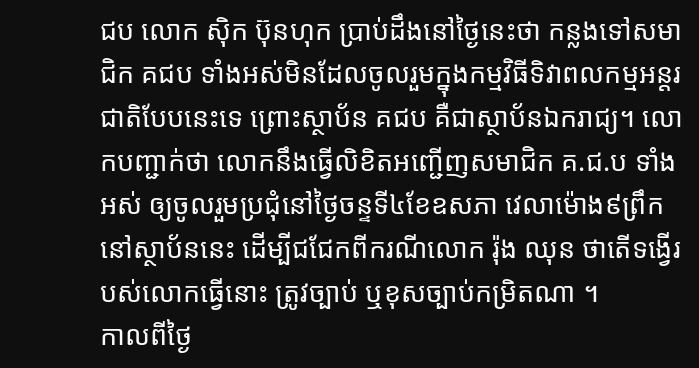ជប លោក ស៊ិក ប៊ុនហុក ប្រាប់ដឹងនៅថ្ងៃនេះថា កន្លងទៅសមាជិក គជប ទាំងអស់មិនដែលចូលរួមក្នុងកម្មវិធីទិវាពលកម្មអន្តរជាតិបែបនេះទេ ព្រោះស្ថាប័ន គជប គឺជាស្ថាប័នឯករាជ្យ។ លោកបញ្ជាក់ថា លោកនឹងធ្វើលិខិតអញ្ជើញសមាជិក គ.ជ.ប ទាំងអស់ ឲ្យចូលរួមប្រជុំនៅថ្ងៃចន្ទទី៤ខែឧសភា វេលាម៉ោង៩ព្រឹកនៅស្ថាប័ននេះ ដើម្បីជជែកពីករណីលោក រ៉ុង ឈុន ថាតើទង្វើរបស់លោកធ្វើនោះ ត្រូវច្បាប់ ឬខុសច្បាប់កម្រិតណា ។
កាលពីថ្ងៃ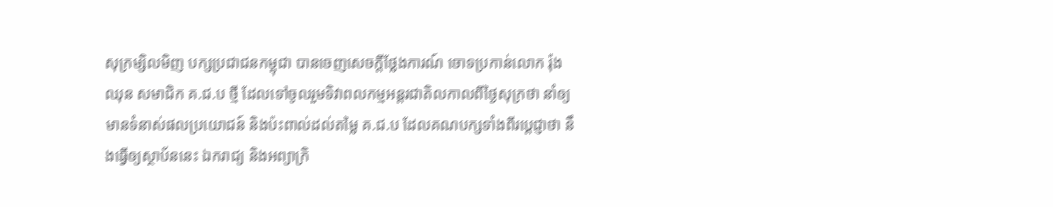សុក្រម្សិលមិញ បក្សប្រជាជនកម្ពុជា បានចេញសេចក្តីថ្លែងការណ៍ ចោទប្រកាន់លោក រ៉ុង ឈុន សមាជិក គ.ជ.ប ថ្មី ដែលទៅចូលរួមទិវាពលកម្មអន្តរជាតិលកាលពីថ្ងៃសុក្រថា នាំឲ្យមានទំនាស់ផលប្រយោជន៍ និងប៉ះពាល់ដល់តម្លៃ គ.ជ.ប ដែលគណបក្សទាំងពីរប្តេជ្ញាថា នឹងធ្វើឲ្យស្ថាប័ននេះ ឯករាជ្យ និងអព្យាក្រិ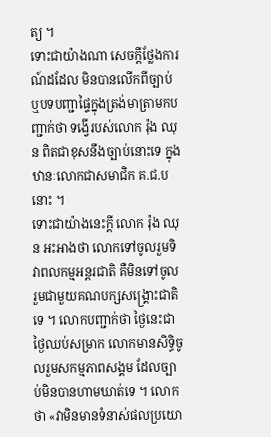ត្យ ។
ទោះជាយ៉ាងណា សេចក្តីថ្លែងការណ៍ដដែល មិនបានលើកពីច្បាប់ ឬបទបញ្ជាផ្ទៃក្នុងត្រង់មាត្រាមកបញ្ជាក់ថា ទង្វើរបស់លោក រ៉ុង ឈុន ពិតជាខុសនឹងច្បាប់នោះទេ ក្នុងឋានៈលោកជាសមាជិក គ.ជ.ប នោះ ។
ទោះជាយ៉ាងនេះក្តី លោក រ៉ុង ឈុន អះអាងថា លោកទៅចូលរួមទិវាពលកម្មអន្តរជាតិ គឺមិនទៅចូលរួមជាមួយគណបក្សសង្គ្រោះជាតិទេ ។ លោកបញ្ជាក់ថា ថ្ងៃនេះជាថ្ងៃឈប់សម្រាក លោកមានសិទ្ធិចូលរួមសកម្មភាពសង្គម ដែលច្បាប់មិនបានហាមឃាត់ទេ ។ លោកថា «វាមិនមានទំនាស់ផលប្រយោ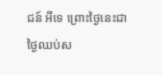ជន៍ អីទេ ព្រោះថ្ងៃនេះជាថ្ងៃឈប់ស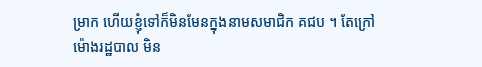ម្រាក ហើយខ្ញុំទៅក៏មិនមែនក្នុងនាមសមាជិក គជប ។ តែក្រៅម៉ោងរដ្ឋបាល មិន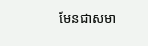មែនជាសមា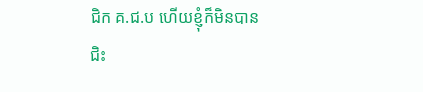ជិក គ.ជ.ប ហើយខ្ញុំក៏មិនបានជិះ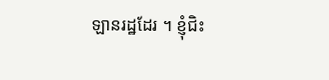ឡានរដ្ឋដែរ ។ ខ្ញុំជិះ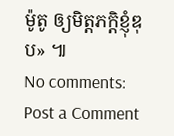ម៉ូតូ ឲ្យមិត្តភក្តិខ្ញុំឌុប» ៕
No comments:
Post a Comment